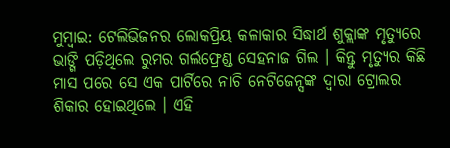ମୁମ୍ବାଇ: ଟେଲିଭିଜନର ଲୋକପ୍ରିୟ କଳାକାର ସିଦ୍ଧାର୍ଥ ଶୁକ୍ଲାଙ୍କ ମୃତ୍ୟୁରେ ଭାଙ୍ଗି ପଡ଼ିଥିଲେ ରୁମର ଗର୍ଲଫ୍ରେଣ୍ଡ ସେହନାଜ ଗିଲ । କିନ୍ତୁ ମୃତ୍ୟୁର କିଛି ମାସ ପରେ ସେ ଏକ ପାର୍ଟିରେ ନାଚି ନେଟିଜେନ୍ସଙ୍କ ଦ୍ବାରା ଟ୍ରୋଲର ଶିକାର ହୋଇଥିଲେ । ଏହି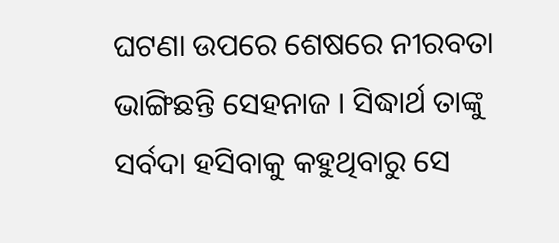ଘଟଣା ଉପରେ ଶେଷରେ ନୀରବତା ଭାଙ୍ଗିଛନ୍ତି ସେହନାଜ । ସିଦ୍ଧାର୍ଥ ତାଙ୍କୁ ସର୍ବଦା ହସିବାକୁ କହୁଥିବାରୁ ସେ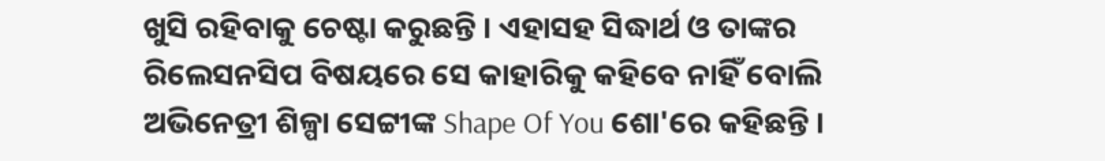ଖୁସି ରହିବାକୁ ଚେଷ୍ଟା କରୁଛନ୍ତି । ଏହାସହ ସିଦ୍ଧାର୍ଥ ଓ ତାଙ୍କର ରିଲେସନସିପ ବିଷୟରେ ସେ କାହାରିକୁ କହିବେ ନାହିଁ ବୋଲି ଅଭିନେତ୍ରୀ ଶିଳ୍ପା ସେଟ୍ଟୀଙ୍କ Shape Of You ଶୋ'ରେ କହିଛନ୍ତି ।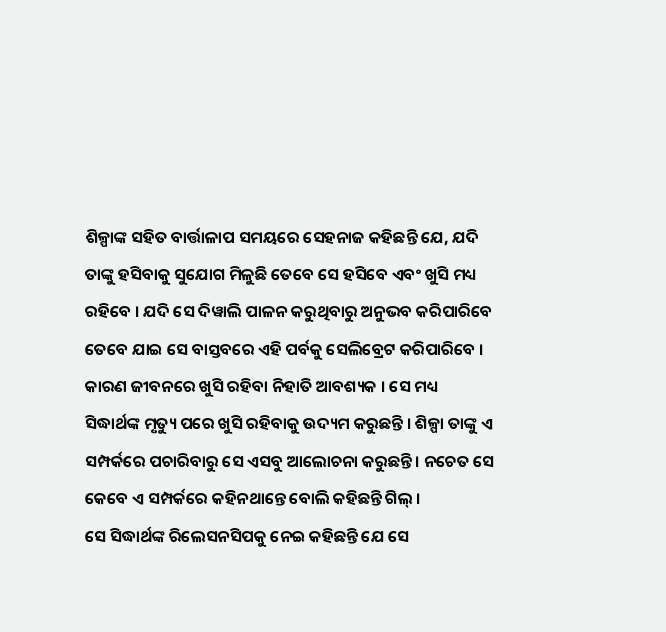ଶିଳ୍ପାଙ୍କ ସହିତ ବାର୍ତ୍ତାଳାପ ସମୟରେ ସେହନାଜ କହିଛନ୍ତି ଯେ, ଯଦି ତାଙ୍କୁ ହସିବାକୁ ସୁଯୋଗ ମିଳୁଛି ତେବେ ସେ ହସିବେ ଏବଂ ଖୁସି ମଧ୍ୟ ରହିବେ । ଯଦି ସେ ଦିୱାଲି ପାଳନ କରୁଥିବାରୁ ଅନୁଭବ କରିପାରିବେ ତେବେ ଯାଇ ସେ ବାସ୍ତବରେ ଏହି ପର୍ବକୁ ସେଲିବ୍ରେଟ କରିପାରିବେ । କାରଣ ଜୀବନରେ ଖୁସି ରହିବା ନିହାତି ଆବଶ୍ୟକ । ସେ ମଧ୍ୟ ସିଦ୍ଧାର୍ଥଙ୍କ ମୃତ୍ୟୁ ପରେ ଖୁସି ରହିବାକୁ ଉଦ୍ୟମ କରୁଛନ୍ତି । ଶିଳ୍ପା ତାଙ୍କୁ ଏ ସମ୍ପର୍କରେ ପଚାରିବାରୁ ସେ ଏସବୁ ଆଲୋଚନା କରୁଛନ୍ତି । ନଚେତ ସେ କେବେ ଏ ସମ୍ପର୍କରେ କହିନଥାନ୍ତେ ବୋଲି କହିଛନ୍ତି ଗିଲ୍ ।
ସେ ସିଦ୍ଧାର୍ଥଙ୍କ ରିଲେସନସିପକୁ ନେଇ କହିଛନ୍ତି ଯେ ସେ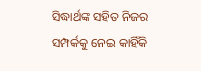ସିଦ୍ଧାର୍ଥଙ୍କ ସହିତ ନିଜର ସମ୍ପର୍କକୁ ନେଇ କାହିଁକି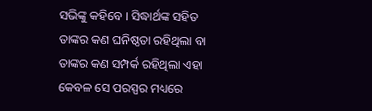ସଭିଙ୍କୁ କହିବେ । ସିଦ୍ଧାର୍ଥଙ୍କ ସହିତ ତାଙ୍କର କଣ ଘନିଷ୍ଠତା ରହିଥିଲା ବା ତାଙ୍କର କଣ ସମ୍ପର୍କ ରହିଥିଲା ଏହା କେବଳ ସେ ପରସ୍ପର ମଧ୍ୟରେ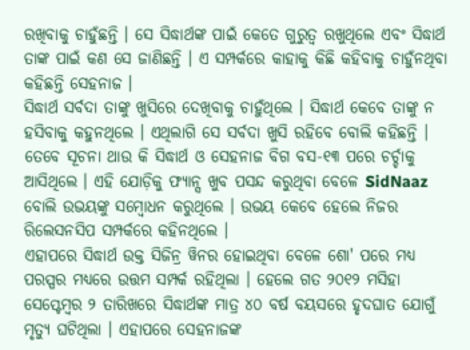ରଖିବାକୁ ଚାହୁଁଛନ୍ତି । ସେ ସିଦ୍ଧାର୍ଥଙ୍କ ପାଇଁ କେତେ ଗୁରୁତ୍ବ ରଖୁଥିଲେ ଏବଂ ସିଦ୍ଧାର୍ଥ ତାଙ୍କ ପାଇଁ କଣ ସେ ଜାଣିଛନ୍ତି । ଏ ସମ୍ପର୍କରେ କାହାକୁ କିଛି କହିବାକୁ ଚାହୁଁନଥିବା କହିଛନ୍ତି ସେହନାଜ ।
ସିଦ୍ଧାର୍ଥ ସର୍ବଦା ତାଙ୍କୁ ଖୁସିରେ ଦେଖିବାକୁ ଚାହୁଁଥିଲେ । ସିଦ୍ଧାର୍ଥ କେବେ ତାଙ୍କୁ ନ ହସିବାକୁ କହୁନଥିଲେ । ଏଥିଲାଗି ସେ ସର୍ବଦା ଖୁସି ରହିବେ ବୋଲି କହିଛନ୍ତି । ତେବେ ସୂଚନା ଥାଉ କି ସିଦ୍ଧାର୍ଥ ଓ ସେହନାଜ ବିଗ ବସ-୧୩ ପରେ ଚର୍ଚ୍ଚାକୁ ଆସିଥିଲେ । ଏହି ଯୋଡ଼ିକୁ ଫ୍ୟାନ୍ସ ଖୁବ ପସନ୍ଦ କରୁଥିବା ବେଳେ SidNaaz ବୋଲି ଉଭୟଙ୍କୁ ସମ୍ବୋଧନ କରୁଥିଲେ । ଉଭୟ କେବେ ହେଲେ ନିଜର ରିଲେସନସିପ ସମ୍ପର୍କରେ କହିନଥିଲେ ।
ଏହାପରେ ସିଦ୍ଧାର୍ଥ ଉକ୍ତ ସିଜିନ୍ର ୱିନର ହୋଇଥିବା ବେଳେ ଶୋ' ପରେ ମଧ୍ୟ ପରସ୍ପର ମଧ୍ୟରେ ଉତ୍ତମ ସମ୍ପର୍କ ରହିଥିଲା । ହେଲେ ଗତ ୨୦୧୨ ମସିହା ସେପ୍ଟେମ୍ବର ୨ ତାରିଖରେ ସିଦ୍ଧାର୍ଥଙ୍କ ମାତ୍ର ୪୦ ବର୍ଷ ବୟସରେ ହୃଦଘାତ ଯୋଗୁଁ ମୃତ୍ୟୁ ଘଟିଥିଲା । ଏହାପରେ ସେହନାଜଙ୍କ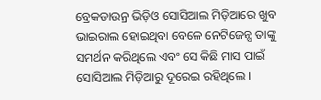ବ୍ରେକଡାଉନ୍ର ଭିଡ଼ିଓ ସୋସିଆଲ ମିଡ଼ିଆରେ ଖୁବ ଭାଇରାଲ ହୋଇଥିବା ବେଳେ ନେଟିଜେନ୍ସ ତାଙ୍କୁ ସମର୍ଥନ କରିଥିଲେ ଏବଂ ସେ କିଛି ମାସ ପାଇଁ ସୋସିଆଲ ମିଡ଼ିଆରୁ ଦୂରେଇ ରହିଥିଲେ ।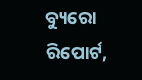ବ୍ୟୁରୋ ରିପୋର୍ଟ,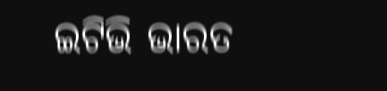ଇଟିଭି ଭାରତ